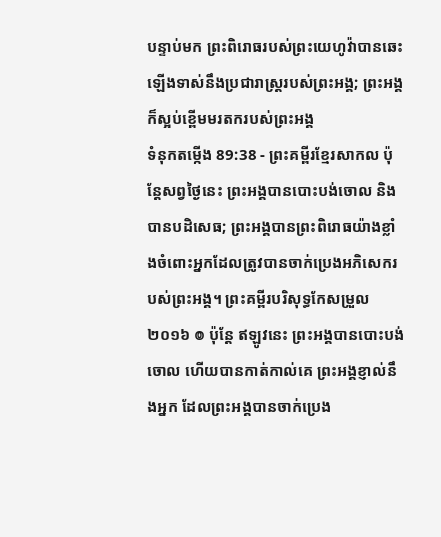បន្ទាប់មក ព្រះពិរោធរបស់ព្រះយេហូវ៉ាបានឆេះឡើងទាស់នឹងប្រជារាស្ត្ររបស់ព្រះអង្គ; ព្រះអង្គក៏ស្អប់ខ្ពើមមរតករបស់ព្រះអង្គ
ទំនុកតម្កើង 89:38 - ព្រះគម្ពីរខ្មែរសាកល ប៉ុន្តែសព្វថ្ងៃនេះ ព្រះអង្គបានបោះបង់ចោល និងបានបដិសេធ; ព្រះអង្គបានព្រះពិរោធយ៉ាងខ្លាំងចំពោះអ្នកដែលត្រូវបានចាក់ប្រេងអភិសេករបស់ព្រះអង្គ។ ព្រះគម្ពីរបរិសុទ្ធកែសម្រួល ២០១៦ ៙ ប៉ុន្តែ ឥឡូវនេះ ព្រះអង្គបានបោះបង់ចោល ហើយបានកាត់កាល់គេ ព្រះអង្គខ្ញាល់នឹងអ្នក ដែលព្រះអង្គបានចាក់ប្រេង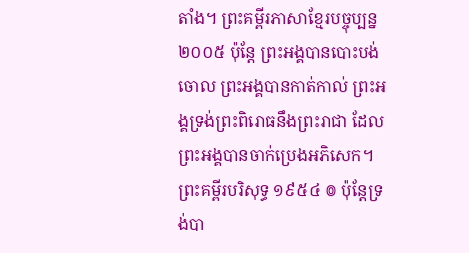តាំង។ ព្រះគម្ពីរភាសាខ្មែរបច្ចុប្បន្ន ២០០៥ ប៉ុន្តែ ព្រះអង្គបានបោះបង់ចោល ព្រះអង្គបានកាត់កាល់ ព្រះអង្គទ្រង់ព្រះពិរោធនឹងព្រះរាជា ដែលព្រះអង្គបានចាក់ប្រេងអភិសេក។ ព្រះគម្ពីរបរិសុទ្ធ ១៩៥៤ ៙ ប៉ុន្តែទ្រង់បា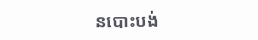នបោះបង់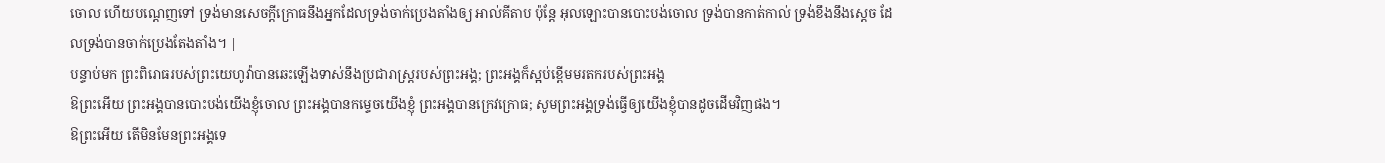ចោល ហើយបណ្តេញទៅ ទ្រង់មានសេចក្ដីក្រោធនឹងអ្នកដែលទ្រង់ចាក់ប្រេងតាំងឲ្យ អាល់គីតាប ប៉ុន្តែ អុលឡោះបានបោះបង់ចោល ទ្រង់បានកាត់កាល់ ទ្រង់ខឹងនឹងស្តេច ដែលទ្រង់បានចាក់ប្រេងតែងតាំង។ |
បន្ទាប់មក ព្រះពិរោធរបស់ព្រះយេហូវ៉ាបានឆេះឡើងទាស់នឹងប្រជារាស្ត្ររបស់ព្រះអង្គ; ព្រះអង្គក៏ស្អប់ខ្ពើមមរតករបស់ព្រះអង្គ
ឱព្រះអើយ ព្រះអង្គបានបោះបង់យើងខ្ញុំចោល ព្រះអង្គបានកម្ទេចយើងខ្ញុំ ព្រះអង្គបានក្រេវក្រោធ; សូមព្រះអង្គទ្រង់ធ្វើឲ្យយើងខ្ញុំបានដូចដើមវិញផង។
ឱព្រះអើយ តើមិនមែនព្រះអង្គទេ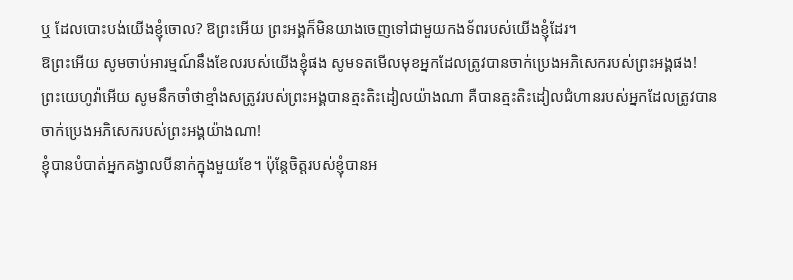ឬ ដែលបោះបង់យើងខ្ញុំចោល? ឱព្រះអើយ ព្រះអង្គក៏មិនយាងចេញទៅជាមួយកងទ័ពរបស់យើងខ្ញុំដែរ។
ឱព្រះអើយ សូមចាប់អារម្មណ៍នឹងខែលរបស់យើងខ្ញុំផង សូមទតមើលមុខអ្នកដែលត្រូវបានចាក់ប្រេងអភិសេករបស់ព្រះអង្គផង!
ព្រះយេហូវ៉ាអើយ សូមនឹកចាំថាខ្មាំងសត្រូវរបស់ព្រះអង្គបានត្មះតិះដៀលយ៉ាងណា គឺបានត្មះតិះដៀលជំហានរបស់អ្នកដែលត្រូវបានចាក់ប្រេងអភិសេករបស់ព្រះអង្គយ៉ាងណា!
ខ្ញុំបានបំបាត់អ្នកគង្វាលបីនាក់ក្នុងមួយខែ។ ប៉ុន្តែចិត្តរបស់ខ្ញុំបានអ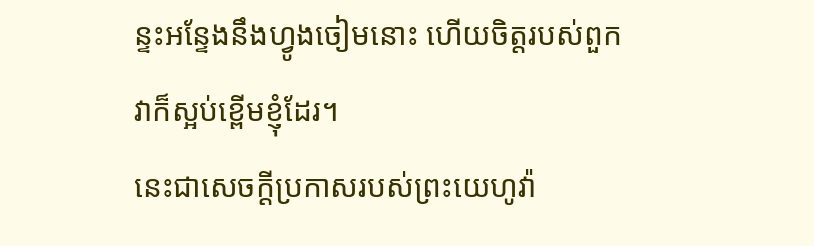ន្ទះអន្ទែងនឹងហ្វូងចៀមនោះ ហើយចិត្តរបស់ពួកវាក៏ស្អប់ខ្ពើមខ្ញុំដែរ។
នេះជាសេចក្ដីប្រកាសរបស់ព្រះយេហូវ៉ា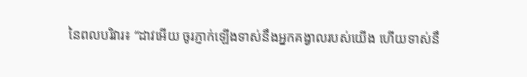នៃពលបរិវារ៖ “ដាវអើយ ចូរភ្ញាក់ឡើងទាស់នឹងអ្នកគង្វាលរបស់យើង ហើយទាស់នឹ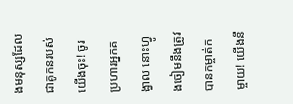ងមនុស្សដែលជាគូកនរបស់យើងចុះ! ចូរប្រហារអ្នកគង្វាល នោះហ្វូងចៀមនឹងត្រូវបានកម្ចាត់កម្ចាយ! យើងនឹ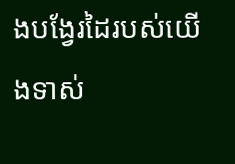ងបង្វែរដៃរបស់យើងទាស់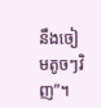នឹងចៀមតូចៗវិញ”។